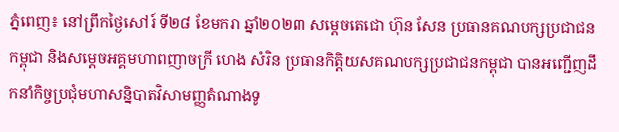ភ្នំពេញ៖ នៅព្រឹកថ្ងៃសៅរ៍ ទី២៨ ខែមករា ឆ្នាំ២០២៣ សម្តេចតេជោ ហ៊ុន សែន ប្រធានគណបក្សប្រជាជនកម្ពុជា និងសម្តេចអគ្គមហាពញាចក្រី ហេង សំរិន ប្រធានកិត្តិយសគណបក្សប្រជាជនកម្ពុជា បានអញ្ជើញដឹកនាំកិច្ចប្រជុំមហាសន្និបាតវិសាមញ្ញតំណាងទូ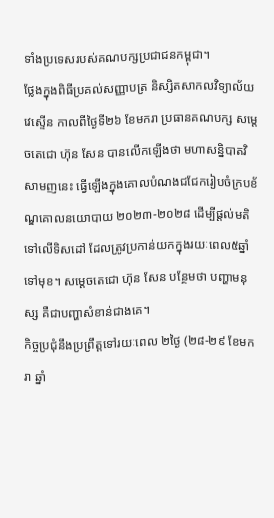ទាំងប្រទេសរបស់គណបក្សប្រជាជនកម្ពុជា។
ថ្លែងក្នុងពិធីប្រគល់សញ្ញាបត្រ និស្សិតសាកលវិទ្យាល័យវេស្ទើន កាលពីថ្ងៃទី២៦ ខែមករា ប្រធានគណបក្ស សម្តេចតេជោ ហ៊ុន សែន បានលើកឡើងថា មហាសន្និបាតវិសាមញនេះ ធ្វើឡើងក្នុងគោលបំណងជជែករៀបចំក្របខ័ណ្ឌគោលនយោបាយ ២០២៣-២០២៨ ដើម្បីផ្ដល់មតិទៅលើទិសដៅ ដែលត្រូវប្រកាន់យកក្នុងរយៈពេល៥ឆ្នាំទៅមុខ។ សម្ដេចតេជោ ហ៊ុន សែន បន្ថែមថា បញ្ហាមនុស្ស គឺជាបញ្ហាសំខាន់ជាងគេ។
កិច្ចប្រជុំនឹងប្រព្រឹត្តទៅរយៈពេល ២ថ្ងៃ (២៨-២៩ ខែមករា ឆ្នាំ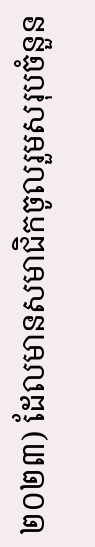២០២៣) ដែលមានសមាជិកចូលរួមសរុបចំនួន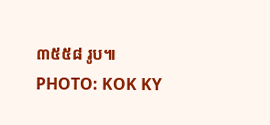៣៥៥៨ រូប៕
PHOTO: KOK KY